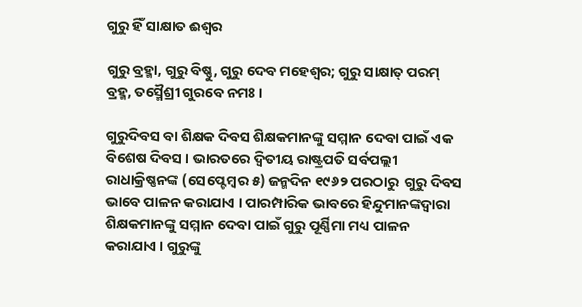ଗୁରୁ ହିଁ ସାକ୍ଷାତ ଈଶ୍ବର

ଗୁରୁ ବ୍ରହ୍ମା, ଗୁରୁ ବିଷ୍ଣୁ, ଗୁରୁ ଦେବ ମହେଶ୍ୱର; ଗୁରୁ ସାକ୍ଷାତ୍ ପରମ୍ ବ୍ରହ୍ମ, ତସ୍ମୈଶ୍ରୀ ଗୁରବେ ନମଃ ।

ଗୁରୁଦିବସ ବା ଶିକ୍ଷକ ଦିବସ ଶିକ୍ଷକମାନଙ୍କୁ ସମ୍ମାନ ଦେବା ପାଇଁ ଏକ ବିଶେଷ ଦିବସ । ଭାରତରେ ଦ୍ୱିତୀୟ ରାଷ୍ଟ୍ରପତି ସର୍ବପଲ୍ଲୀ ରାଧାକ୍ରିଷ୍ଣନଙ୍କ (ସେପ୍ଟେମ୍ବର ୫) ଜନ୍ମଦିନ ୧୯୬୨ ପରଠାରୁ  ଗୁରୁ ଦିବସ ଭାବେ ପାଳନ କରାଯାଏ । ପାରମ୍ପାରିକ ଭାବରେ ହିନ୍ଦୁମାନଙ୍କଦ୍ୱାରା ଶିକ୍ଷକମାନଙ୍କୁ ସମ୍ମାନ ଦେବା ପାଇଁ ଗୁରୁ ପୂର୍ଣ୍ଣିମା ମଧ୍ୟ ପାଳନ କରାଯାଏ । ଗୁରୁଙ୍କୁ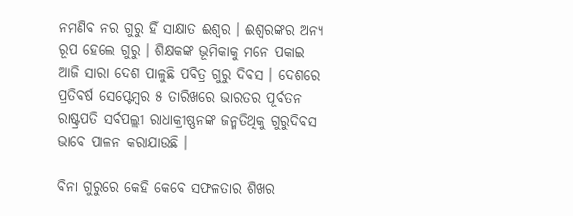ନମଣିବ ନର ଗୁରୁ ହିଁ ସାକ୍ଷାତ ଈଶ୍ବର । ଈଶ୍ବରଙ୍କର ଅନ୍ୟ ରୂପ ହେଲେ ଗୁରୁ । ଶିକ୍ଷକଙ୍କ ଭୂମିକାକୁ ମନେ ପକାଇ  ଆଜି ସାରା ଦେଶ ପାଳୁଛି ପବିତ୍ର ଗୁରୁ ଦିବସ । ଦେଶରେ ପ୍ରତିବର୍ଷ ସେପ୍ଟେମ୍ବର ୫ ତାରିଖରେ ଭାରତର ପୂର୍ବତନ ରାଷ୍ଟ୍ରପତି ସର୍ବପଲ୍ଲୀ ରାଧାକ୍ରୀଷ୍ଣନଙ୍କ ଜନ୍ମତିଥିକୁ ଗୁରୁଦିବସ ଭାବେ ପାଳନ କରାଯାଉଛି ।

ବିନା ଗୁରୁରେ କେହି କେବେ ସଫଳତାର ଶିଖର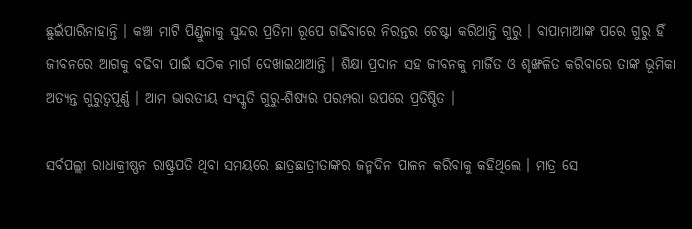ଛୁଇଁପାରିନାହାନ୍ତି । କଞ୍ଚା ମାଟି ପିଣ୍ଡୁଳାକୁ ସୁନ୍ଦର ପ୍ରତିମା ରୂପେ ଗଢିବାରେ ନିରନ୍ତର ଚେଷ୍ଟା କରିଥାନ୍ତି ଗୁରୁ । ବାପାମାଆଙ୍କ ପରେ ଗୁରୁ ହିଁ ଜୀବନରେ ଆଗକୁ ବଢିବା ପାଇଁ ସଠିକ ମାର୍ଗ ଦେଖାଇଥାଆନ୍ତି । ଶିକ୍ଷା ପ୍ରଦାନ ସହ ଜୀବନକୁ ମାର୍ଜିତ ଓ ଶୃଙ୍ଖଳିତ କରିବାରେ ତାଙ୍କ ଭୂମିକା ଅତ୍ଯନ୍ତ ଗୁରୁତ୍ବପୂର୍ଣ୍ଣ । ଆମ ଭାରତୀୟ ସଂସ୍କୃତି ଗୁରୁ-ଶିଷ୍ଯର ପରମ୍ପରା ଉପରେ ପ୍ରତିଷ୍ଠିତ ।

ସର୍ବପଲ୍ଲୀ ରାଧାକ୍ରୀଷ୍ଣନ ରାଷ୍ଟ୍ରପତି ଥିବା ସମୟରେ ଛାତ୍ରଛାତ୍ରୀତାଙ୍କର ଜନ୍ମଦିନ ପାଳନ କରିବାକୁ କହିଥିଲେ । ମାତ୍ର ସେ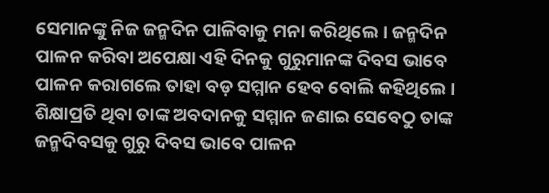ସେମାନଙ୍କୁ ନିଜ ଜନ୍ମଦିନ ପାଳିବାକୁ ମନା କରିଥିଲେ । ଜନ୍ମଦିନ ପାଳନ କରିବା ଅପେକ୍ଷା ଏହି ଦିନକୁ ଗୁରୁମାନଙ୍କ ଦିବସ ଭାବେ ପାଳନ କରାଗଲେ ତାହା ବଡ଼ ସମ୍ମାନ ହେବ ବୋଲି କହିଥିଲେ । ଶିକ୍ଷାପ୍ରତି ଥିବା ତାଙ୍କ ଅବଦାନକୁ ସମ୍ମାନ ଜଣାଇ ସେବେଠୁ ତାଙ୍କ ଜନ୍ମଦିବସକୁ ଗୁରୁ ଦିବସ ଭାବେ ପାଳନ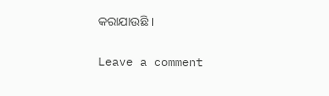କରାଯାଉଛି ।

Leave a comment